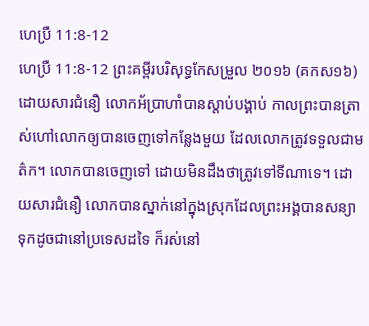ហេប្រឺ 11:8-12
ហេប្រឺ 11:8-12 ព្រះគម្ពីរបរិសុទ្ធកែសម្រួល ២០១៦ (គកស១៦)
ដោយសារជំនឿ លោកអ័ប្រាហាំបានស្តាប់បង្គាប់ កាលព្រះបានត្រាស់ហៅលោកឲ្យបានចេញទៅកន្លែងមួយ ដែលលោកត្រូវទទួលជាមត៌ក។ លោកបានចេញទៅ ដោយមិនដឹងថាត្រូវទៅទីណាទេ។ ដោយសារជំនឿ លោកបានស្នាក់នៅក្នុងស្រុកដែលព្រះអង្គបានសន្យា ទុកដូចជានៅប្រទេសដទៃ ក៏រស់នៅ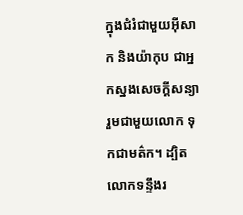ក្នុងជំរំជាមួយអ៊ីសាក និងយ៉ាកុប ជាអ្នកស្នងសេចក្ដីសន្យារួមជាមួយលោក ទុកជាមត៌ក។ ដ្បិតលោកទន្ទឹងរ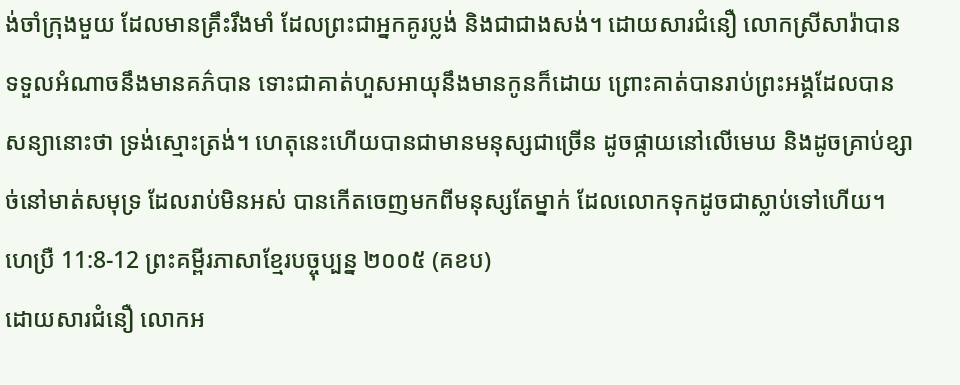ង់ចាំក្រុងមួយ ដែលមានគ្រឹះរឹងមាំ ដែលព្រះជាអ្នកគូរប្លង់ និងជាជាងសង់។ ដោយសារជំនឿ លោកស្រីសារ៉ាបានទទួលអំណាចនឹងមានគភ៌បាន ទោះជាគាត់ហួសអាយុនឹងមានកូនក៏ដោយ ព្រោះគាត់បានរាប់ព្រះអង្គដែលបានសន្យានោះថា ទ្រង់ស្មោះត្រង់។ ហេតុនេះហើយបានជាមានមនុស្សជាច្រើន ដូចផ្កាយនៅលើមេឃ និងដូចគ្រាប់ខ្សាច់នៅមាត់សមុទ្រ ដែលរាប់មិនអស់ បានកើតចេញមកពីមនុស្សតែម្នាក់ ដែលលោកទុកដូចជាស្លាប់ទៅហើយ។
ហេប្រឺ 11:8-12 ព្រះគម្ពីរភាសាខ្មែរបច្ចុប្បន្ន ២០០៥ (គខប)
ដោយសារជំនឿ លោកអ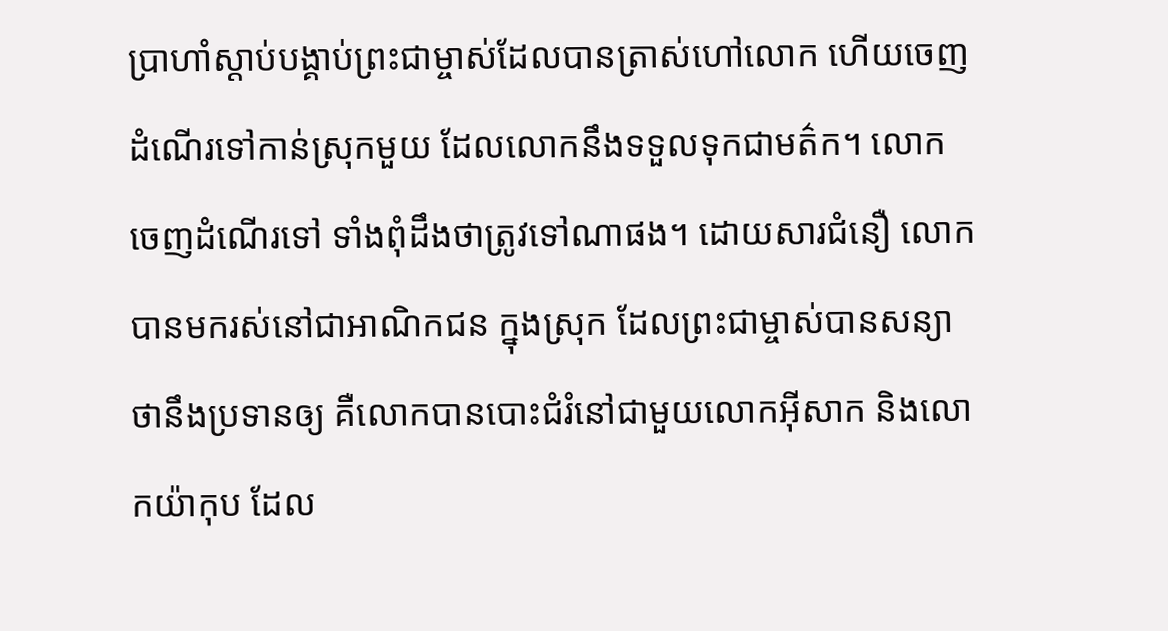ប្រាហាំស្ដាប់បង្គាប់ព្រះជាម្ចាស់ដែលបានត្រាស់ហៅលោក ហើយចេញដំណើរទៅកាន់ស្រុកមួយ ដែលលោកនឹងទទួលទុកជាមត៌ក។ លោកចេញដំណើរទៅ ទាំងពុំដឹងថាត្រូវទៅណាផង។ ដោយសារជំនឿ លោកបានមករស់នៅជាអាណិកជន ក្នុងស្រុក ដែលព្រះជាម្ចាស់បានសន្យាថានឹងប្រទានឲ្យ គឺលោកបានបោះជំរំនៅជាមួយលោកអ៊ីសាក និងលោកយ៉ាកុប ដែល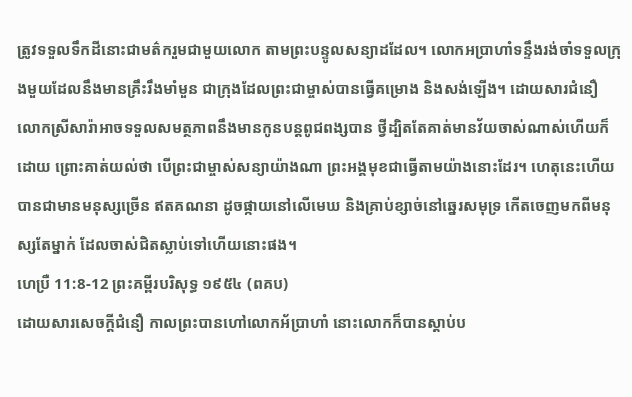ត្រូវទទួលទឹកដីនោះជាមត៌ករួមជាមួយលោក តាមព្រះបន្ទូលសន្យាដដែល។ លោកអប្រាហាំទន្ទឹងរង់ចាំទទួលក្រុងមួយដែលនឹងមានគ្រឹះរឹងមាំមួន ជាក្រុងដែលព្រះជាម្ចាស់បានធ្វើគម្រោង និងសង់ឡើង។ ដោយសារជំនឿ លោកស្រីសារ៉ាអាចទទួលសមត្ថភាពនឹងមានកូនបន្ដពូជពង្សបាន ថ្វីដ្បិតតែគាត់មានវ័យចាស់ណាស់ហើយក៏ដោយ ព្រោះគាត់យល់ថា បើព្រះជាម្ចាស់សន្យាយ៉ាងណា ព្រះអង្គមុខជាធ្វើតាមយ៉ាងនោះដែរ។ ហេតុនេះហើយបានជាមានមនុស្សច្រើន ឥតគណនា ដូចផ្កាយនៅលើមេឃ និងគ្រាប់ខ្សាច់នៅឆ្នេរសមុទ្រ កើតចេញមកពីមនុស្សតែម្នាក់ ដែលចាស់ជិតស្លាប់ទៅហើយនោះផង។
ហេប្រឺ 11:8-12 ព្រះគម្ពីរបរិសុទ្ធ ១៩៥៤ (ពគប)
ដោយសារសេចក្ដីជំនឿ កាលព្រះបានហៅលោកអ័ប្រាហាំ នោះលោកក៏បានស្តាប់ប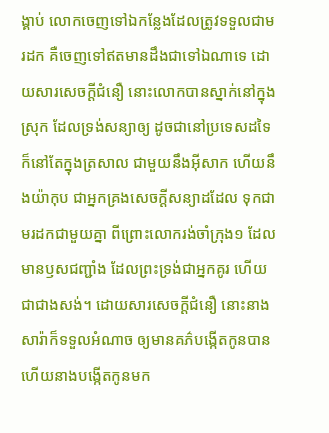ង្គាប់ លោកចេញទៅឯកន្លែងដែលត្រូវទទួលជាមរដក គឺចេញទៅឥតមានដឹងជាទៅឯណាទេ ដោយសារសេចក្ដីជំនឿ នោះលោកបានស្នាក់នៅក្នុងស្រុក ដែលទ្រង់សន្យាឲ្យ ដូចជានៅប្រទេសដទៃ ក៏នៅតែក្នុងត្រសាល ជាមួយនឹងអ៊ីសាក ហើយនឹងយ៉ាកុប ជាអ្នកគ្រងសេចក្ដីសន្យាដដែល ទុកជាមរដកជាមួយគ្នា ពីព្រោះលោករង់ចាំក្រុង១ ដែលមានឫសជញ្ជាំង ដែលព្រះទ្រង់ជាអ្នកគូរ ហើយជាជាងសង់។ ដោយសារសេចក្ដីជំនឿ នោះនាងសារ៉ាក៏ទទួលអំណាច ឲ្យមានគភ៌បង្កើតកូនបាន ហើយនាងបង្កើតកូនមក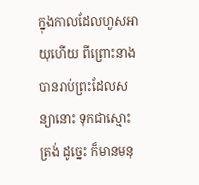ក្នុងកាលដែលហួសអាយុហើយ ពីព្រោះនាងបានរាប់ព្រះដែលសន្យានោះ ទុកជាស្មោះត្រង់ ដូច្នេះ ក៏មានមនុ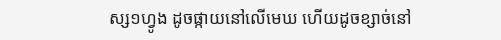ស្ស១ហ្វូង ដូចផ្កាយនៅលើមេឃ ហើយដូចខ្សាច់នៅ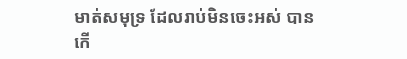មាត់សមុទ្រ ដែលរាប់មិនចេះអស់ បានកើ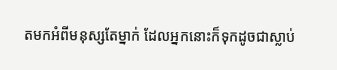តមកអំពីមនុស្សតែម្នាក់ ដែលអ្នកនោះក៏ទុកដូចជាស្លាប់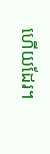ហើយដែរ។